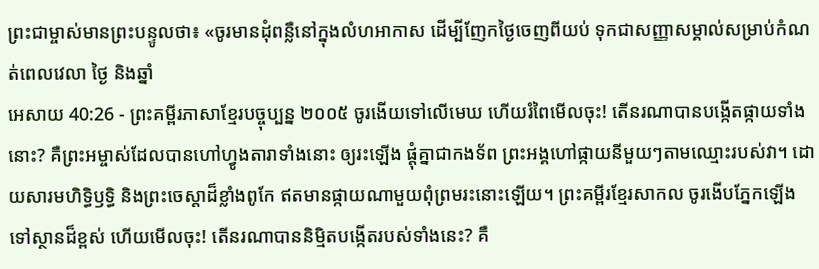ព្រះជាម្ចាស់មានព្រះបន្ទូលថា៖ «ចូរមានដុំពន្លឺនៅក្នុងលំហអាកាស ដើម្បីញែកថ្ងៃចេញពីយប់ ទុកជាសញ្ញាសម្គាល់សម្រាប់កំណត់ពេលវេលា ថ្ងៃ និងឆ្នាំ
អេសាយ 40:26 - ព្រះគម្ពីរភាសាខ្មែរបច្ចុប្បន្ន ២០០៥ ចូរងើយទៅលើមេឃ ហើយរំពៃមើលចុះ! តើនរណាបានបង្កើតផ្កាយទាំងនោះ? គឺព្រះអម្ចាស់ដែលបានហៅហ្វូងតារាទាំងនោះ ឲ្យរះឡើង ផ្ដុំគ្នាជាកងទ័ព ព្រះអង្គហៅផ្កាយនីមួយៗតាមឈ្មោះរបស់វា។ ដោយសារមហិទ្ធិឫទ្ធិ និងព្រះចេស្ដាដ៏ខ្លាំងពូកែ ឥតមានផ្កាយណាមួយពុំព្រមរះនោះឡើយ។ ព្រះគម្ពីរខ្មែរសាកល ចូរងើបភ្នែកឡើងទៅស្ថានដ៏ខ្ពស់ ហើយមើលចុះ! តើនរណាបាននិម្មិតបង្កើតរបស់ទាំងនេះ? គឺ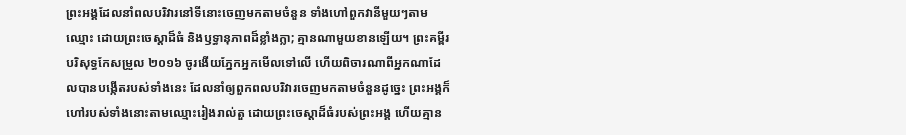ព្រះអង្គដែលនាំពលបរិវារនៅទីនោះចេញមកតាមចំនួន ទាំងហៅពួកវានីមួយៗតាមឈ្មោះ ដោយព្រះចេស្ដាដ៏ធំ និងឫទ្ធានុភាពដ៏ខ្លាំងក្លា; គ្មានណាមួយខានឡើយ។ ព្រះគម្ពីរបរិសុទ្ធកែសម្រួល ២០១៦ ចូរងើយភ្នែកអ្នកមើលទៅលើ ហើយពិចារណាពីអ្នកណាដែលបានបង្កើតរបស់ទាំងនេះ ដែលនាំឲ្យពួកពលបរិវារចេញមកតាមចំនួនដូច្នេះ ព្រះអង្គក៏ហៅរបស់ទាំងនោះតាមឈ្មោះរៀងរាល់តួ ដោយព្រះចេស្តាដ៏ធំរបស់ព្រះអង្គ ហើយគ្មាន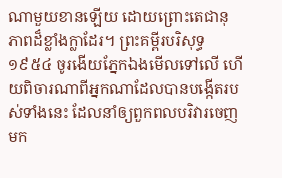ណាមួយខានឡើយ ដោយព្រោះតេជានុភាពដ៏ខ្លាំងក្លាដែរ។ ព្រះគម្ពីរបរិសុទ្ធ ១៩៥៤ ចូរងើយភ្នែកឯងមើលទៅលើ ហើយពិចារណាពីអ្នកណាដែលបានបង្កើតរបស់ទាំងនេះ ដែលនាំឲ្យពួកពលបរិវារចេញមក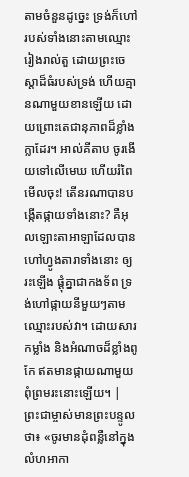តាមចំនួនដូច្នេះ ទ្រង់ក៏ហៅរបស់ទាំងនោះតាមឈ្មោះរៀងរាល់តួ ដោយព្រះចេស្តាដ៏ធំរបស់ទ្រង់ ហើយគ្មានណាមួយខានឡើយ ដោយព្រោះតេជានុភាពដ៏ខ្លាំងក្លាដែរ។ អាល់គីតាប ចូរងើយទៅលើមេឃ ហើយរំពៃមើលចុះ! តើនរណាបានបង្កើតផ្កាយទាំងនោះ? គឺអុលឡោះតាអាឡាដែលបានហៅហ្វូងតារាទាំងនោះ ឲ្យរះឡើង ផ្ដុំគ្នាជាកងទ័ព ទ្រង់ហៅផ្កាយនីមួយៗតាមឈ្មោះរបស់វា។ ដោយសារកម្លាំង និងអំណាចដ៏ខ្លាំងពូកែ ឥតមានផ្កាយណាមួយពុំព្រមរះនោះឡើយ។ |
ព្រះជាម្ចាស់មានព្រះបន្ទូលថា៖ «ចូរមានដុំពន្លឺនៅក្នុងលំហអាកា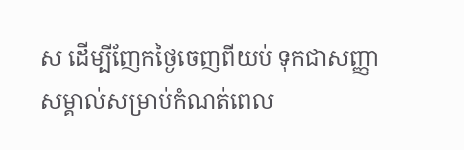ស ដើម្បីញែកថ្ងៃចេញពីយប់ ទុកជាសញ្ញាសម្គាល់សម្រាប់កំណត់ពេល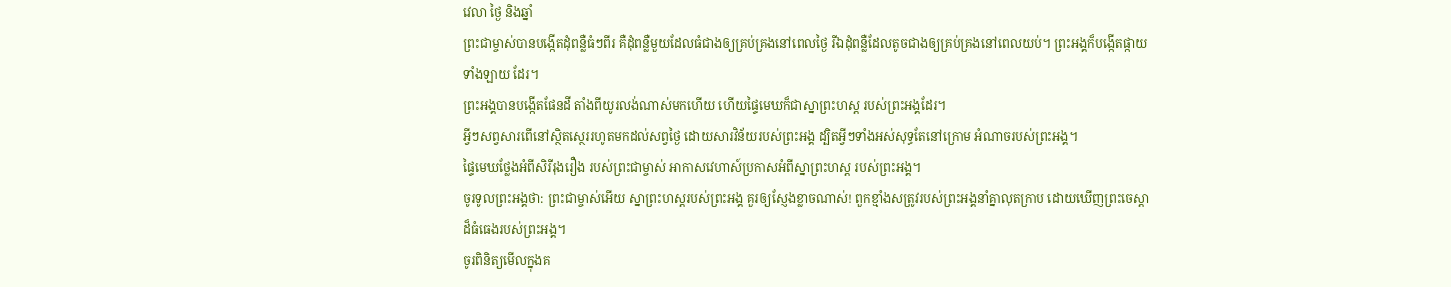វេលា ថ្ងៃ និងឆ្នាំ
ព្រះជាម្ចាស់បានបង្កើតដុំពន្លឺធំៗពីរ គឺដុំពន្លឺមួយដែលធំជាងឲ្យគ្រប់គ្រងនៅពេលថ្ងៃ រីឯដុំពន្លឺដែលតូចជាងឲ្យគ្រប់គ្រងនៅពេលយប់។ ព្រះអង្គក៏បង្កើតផ្កាយទាំងឡាយ ដែរ។
ព្រះអង្គបានបង្កើតផែនដី តាំងពីយូរលង់ណាស់មកហើយ ហើយផ្ទៃមេឃក៏ជាស្នាព្រះហស្ដ របស់ព្រះអង្គដែរ។
អ្វីៗសព្វសារពើនៅស្ថិតស្ថេររហូតមកដល់សព្វថ្ងៃ ដោយសារវិន័យរបស់ព្រះអង្គ ដ្បិតអ្វីៗទាំងអស់សុទ្ធតែនៅក្រោម អំណាចរបស់ព្រះអង្គ។
ផ្ទៃមេឃថ្លែងអំពីសិរីរុងរឿង របស់ព្រះជាម្ចាស់ អាកាសវេហាស៍ប្រកាសអំពីស្នាព្រះហស្ដ របស់ព្រះអង្គ។
ចូរទូលព្រះអង្គថា: ព្រះជាម្ចាស់អើយ ស្នាព្រះហស្ដរបស់ព្រះអង្គ គួរឲ្យស្ញែងខ្លាចណាស់! ពួកខ្មាំងសត្រូវរបស់ព្រះអង្គនាំគ្នាលុតក្រាប ដោយឃើញព្រះចេស្ដាដ៏ធំធេងរបស់ព្រះអង្គ។
ចូរពិនិត្យមើលក្នុងគ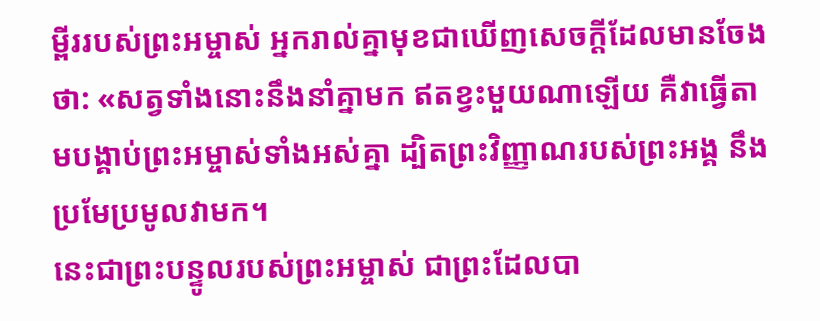ម្ពីររបស់ព្រះអម្ចាស់ អ្នករាល់គ្នាមុខជាឃើញសេចក្ដីដែលមានចែង ថា: «សត្វទាំងនោះនឹងនាំគ្នាមក ឥតខ្វះមួយណាឡើយ គឺវាធ្វើតាមបង្គាប់ព្រះអម្ចាស់ទាំងអស់គ្នា ដ្បិតព្រះវិញ្ញាណរបស់ព្រះអង្គ នឹងប្រមែប្រមូលវាមក។
នេះជាព្រះបន្ទូលរបស់ព្រះអម្ចាស់ ជាព្រះដែលបា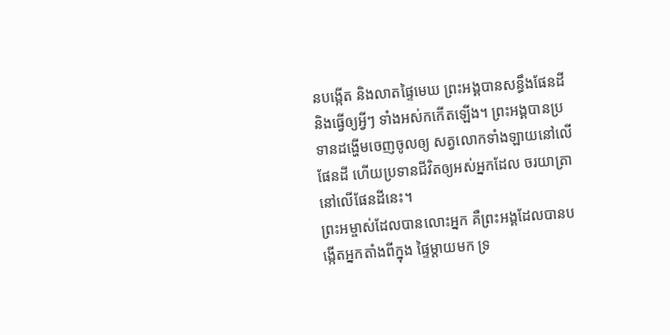នបង្កើត និងលាតផ្ទៃមេឃ ព្រះអង្គបានសន្ធឹងផែនដី និងធ្វើឲ្យអ្វីៗ ទាំងអស់កកើតឡើង។ ព្រះអង្គបានប្រទានដង្ហើមចេញចូលឲ្យ សត្វលោកទាំងឡាយនៅលើផែនដី ហើយប្រទានជីវិតឲ្យអស់អ្នកដែល ចរយាត្រានៅលើផែនដីនេះ។
ព្រះអម្ចាស់ដែលបានលោះអ្នក គឺព្រះអង្គដែលបានបង្កើតអ្នកតាំងពីក្នុង ផ្ទៃម្ដាយមក ទ្រ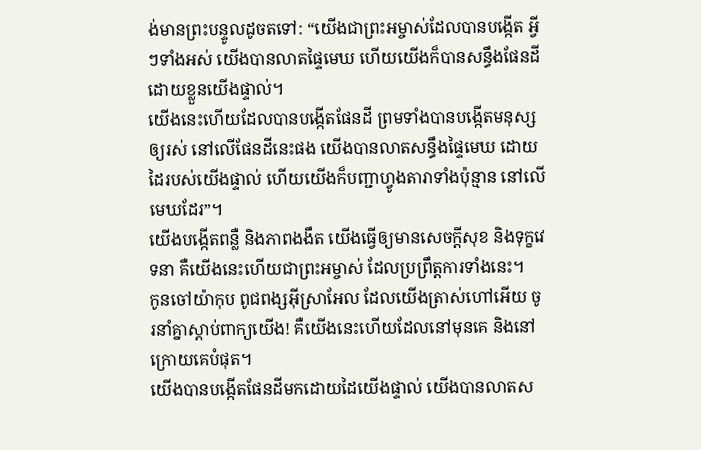ង់មានព្រះបន្ទូលដូចតទៅ: “យើងជាព្រះអម្ចាស់ដែលបានបង្កើត អ្វីៗទាំងអស់ យើងបានលាតផ្ទៃមេឃ ហើយយើងក៏បានសន្ធឹងផែនដី ដោយខ្លួនយើងផ្ទាល់។
យើងនេះហើយដែលបានបង្កើតផែនដី ព្រមទាំងបានបង្កើតមនុស្សឲ្យរស់ នៅលើផែនដីនេះផង យើងបានលាតសន្ធឹងផ្ទៃមេឃ ដោយដៃរបស់យើងផ្ទាល់ ហើយយើងក៏បញ្ជាហ្វូងតារាទាំងប៉ុន្មាន នៅលើមេឃដែរ”។
យើងបង្កើតពន្លឺ និងភាពងងឹត យើងធ្វើឲ្យមានសេចក្ដីសុខ និងទុក្ខវេទនា គឺយើងនេះហើយជាព្រះអម្ចាស់ ដែលប្រព្រឹត្តការទាំងនេះ។
កូនចៅយ៉ាកុប ពូជពង្សអ៊ីស្រាអែល ដែលយើងត្រាស់ហៅអើយ ចូរនាំគ្នាស្ដាប់ពាក្យយើង! គឺយើងនេះហើយដែលនៅមុនគេ និងនៅក្រោយគេបំផុត។
យើងបានបង្កើតផែនដីមកដោយដៃយើងផ្ទាល់ យើងបានលាតស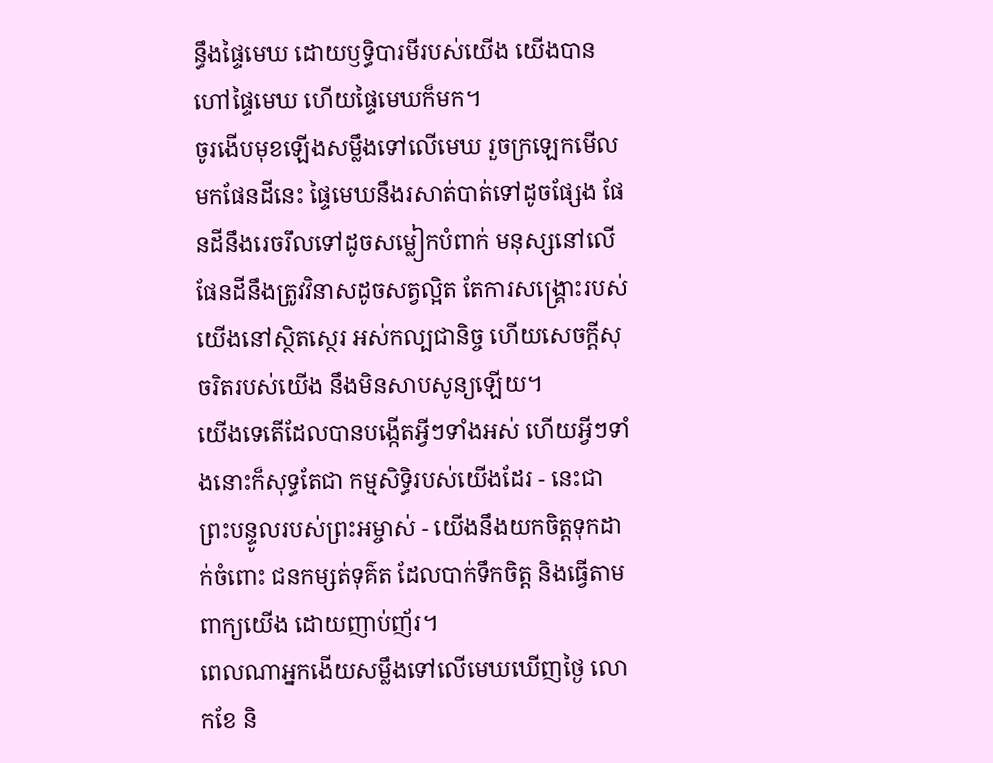ន្ធឹងផ្ទៃមេឃ ដោយឫទ្ធិបារមីរបស់យើង យើងបានហៅផ្ទៃមេឃ ហើយផ្ទៃមេឃក៏មក។
ចូរងើបមុខឡើងសម្លឹងទៅលើមេឃ រួចក្រឡេកមើលមកផែនដីនេះ ផ្ទៃមេឃនឹងរសាត់បាត់ទៅដូចផ្សែង ផែនដីនឹងរេចរឹលទៅដូចសម្លៀកបំពាក់ មនុស្សនៅលើផែនដីនឹងត្រូវវិនាសដូចសត្វល្អិត តែការសង្គ្រោះរបស់យើងនៅស្ថិតស្ថេរ អស់កល្បជានិច្ច ហើយសេចក្ដីសុចរិតរបស់យើង នឹងមិនសាបសូន្យឡើយ។
យើងទេតើដែលបានបង្កើតអ្វីៗទាំងអស់ ហើយអ្វីៗទាំងនោះក៏សុទ្ធតែជា កម្មសិទ្ធិរបស់យើងដែរ - នេះជាព្រះបន្ទូលរបស់ព្រះអម្ចាស់ - យើងនឹងយកចិត្តទុកដាក់ចំពោះ ជនកម្សត់ទុគ៌ត ដែលបាក់ទឹកចិត្ត និងធ្វើតាមពាក្យយើង ដោយញាប់ញ័រ។
ពេលណាអ្នកងើយសម្លឹងទៅលើមេឃឃើញថ្ងៃ លោកខែ និ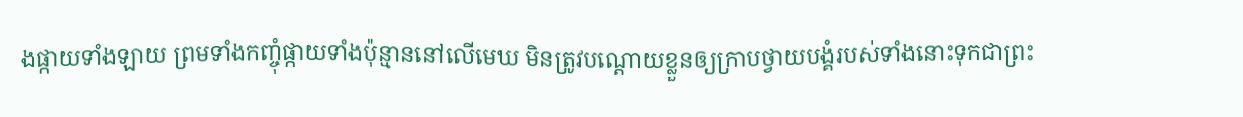ងផ្កាយទាំងឡាយ ព្រមទាំងកញ្ចុំផ្កាយទាំងប៉ុន្មាននៅលើមេឃ មិនត្រូវបណ្ដោយខ្លួនឲ្យក្រាបថ្វាយបង្គំរបស់ទាំងនោះទុកជាព្រះ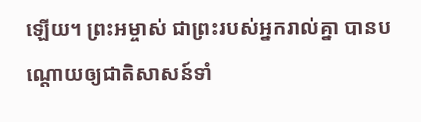ឡើយ។ ព្រះអម្ចាស់ ជាព្រះរបស់អ្នករាល់គ្នា បានបណ្ដោយឲ្យជាតិសាសន៍ទាំ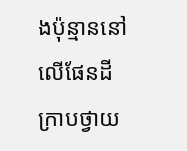ងប៉ុន្មាននៅលើផែនដី ក្រាបថ្វាយ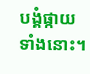បង្គំផ្កាយទាំងនោះ។